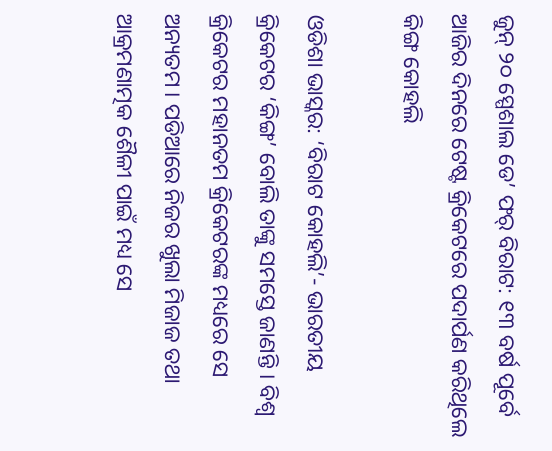ଜୁନ୍ ୨୦ ସ୍ପେଶାଲ ଡେ’ ଫର୍ ବିରାଟ: ୧୩ ବର୍ଷ ପୂର୍ବେ ଆଜିର ଦିନରେ ଟେଷ୍ଟ କ୍ରିକେଟରେ ପଦାର୍ପଣ କରିଥିଲେ କିଙ୍ଗ କୋହଲି

ଓଡିଶା ଭାସ୍କର: ‘ବିରାଟ କୋହଲି’- ଭାରତୀୟ କ୍ରିକେଟର ‘କିଙ୍ଗ’ ବୋଲି ତାଙ୍କୁ ସମସ୍ତେ ଜାଣନ୍ତି । ବିଶ୍ୱ କ୍ରିକେଟର ମହାନତମ କ୍ରିକେଟରଙ୍କ ମଧ୍ୟରେ ସେ ଅନ୍ୟତମ । ପଡିଆରେ ନିଜର ଖୁଲା ମିଜାଜ ତଥା ଆକ୍ରମଣାତ୍ମକ ଶୈଳୀ ପାଇଁ ମଧ୍ୟ ସେ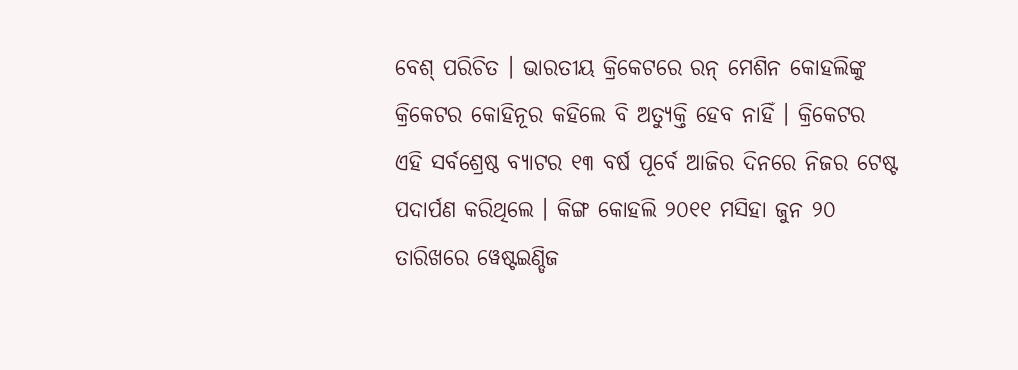ବେଶ୍ ପରିଚିତ । ଭାରତୀୟ କ୍ରିକେଟରେ ରନ୍ ମେଶିନ କୋହଲିଙ୍କୁ କ୍ରିକେଟର କୋହିନୂର କହିଲେ ବି ଅତ୍ୟୁକ୍ତି ହେବ ନାହିଁ । କ୍ରିକେଟର ଏହି ସର୍ବଶ୍ରେଷ୍ଠ ବ୍ୟାଟର ୧୩ ବର୍ଷ ପୂର୍ବେ ଆଜିର ଦିନରେ ନିଜର ଟେଷ୍ଟ ପଦାର୍ପଣ କରିଥିଲେ । କିଙ୍ଗ କୋହଲି ୨୦୧୧ ମସିହା ଜୁନ ୨୦ ତାରିଖରେ ୱେଷ୍ଟଇଣ୍ଡିଜ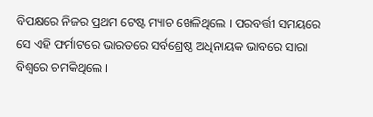ବିପକ୍ଷରେ ନିଜର ପ୍ରଥମ ଟେଷ୍ଟ ମ୍ୟାଚ ଖେଳିଥିଲେ । ପରବର୍ତ୍ତୀ ସମୟରେ ସେ ଏହି ଫର୍ମାଟରେ ଭାରତରେ ସର୍ବଶ୍ରେଷ୍ଠ ଅଧିନାୟକ ଭାବରେ ସାରା ବିଶ୍ୱରେ ଚମକିଥିଲେ ।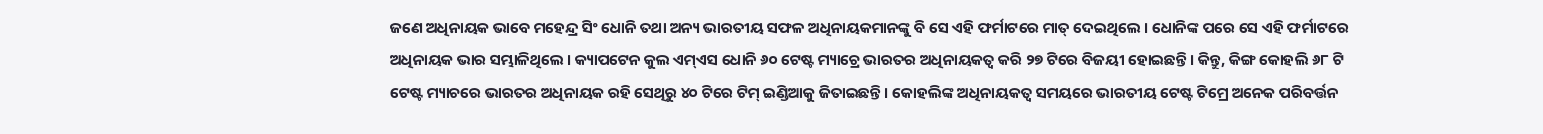ଜଣେ ଅଧିନାୟକ ଭାବେ ମହେନ୍ଦ୍ର ସିଂ ଧୋନି ତଥା ଅନ୍ୟ ଭାରତୀୟ ସଫଳ ଅଧିନାୟକମାନଙ୍କୁ ବି ସେ ଏହି ଫର୍ମାଟରେ ମାତ୍ ଦେଇଥିଲେ । ଧୋନିଙ୍କ ପରେ ସେ ଏହି ଫର୍ମାଟରେ ଅଧିନାୟକ ଭାର ସମ୍ଭାଳିଥିଲେ । କ୍ୟାପଟେନ କୁଲ ଏମ୍ଏସ ଧୋନି ୬୦ ଟେଷ୍ଟ ମ୍ୟାଚ୍ରେ ଭାରତର ଅଧିନାୟକତ୍ୱ କରି ୨୭ ଟିରେ ବିଜୟୀ ହୋଇଛନ୍ତି । କିନ୍ତୁ, କିଙ୍ଗ କୋହଲି ୬୮ ଟି ଟେଷ୍ଟ ମ୍ୟାଚରେ ଭାରତର ଅଧିନାୟକ ରହି ସେଥିରୁ ୪୦ ଟିରେ ଟିମ୍ ଇଣ୍ଡିଆକୁ ଜିତାଇଛନ୍ତି । କୋହଲିଙ୍କ ଅଧିନାୟକତ୍ୱ ସମୟରେ ଭାରତୀୟ ଟେଷ୍ଟ ଟିମ୍ରେ ଅନେକ ପରିବର୍ତ୍ତନ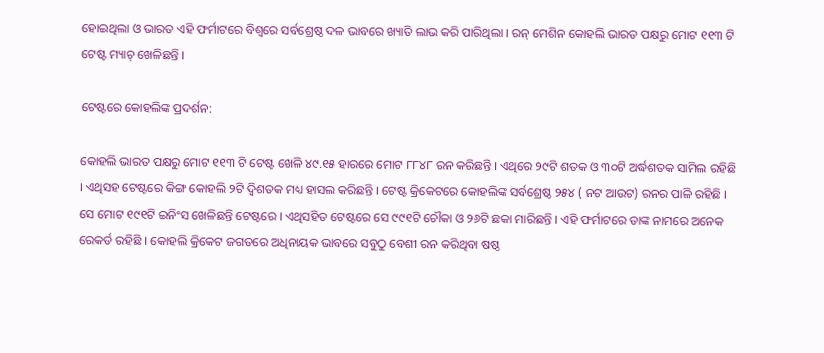ହୋଇଥିଲା ଓ ଭାରତ ଏହି ଫର୍ମାଟରେ ବିଶ୍ୱରେ ସର୍ବଶ୍ରେଷ୍ଠ ଦଳ ଭାବରେ ଖ୍ୟାତି ଲାଭ କରି ପାରିଥିଲା । ରନ୍ ମେଶିନ କୋହଲି ଭାରତ ପକ୍ଷରୁ ମୋଟ ୧୧୩ ଟି ଟେଷ୍ଟ ମ୍ୟାଚ୍ ଖେଳିଛନ୍ତି ।

ଟେଷ୍ଟରେ କୋହଲିଙ୍କ ପ୍ରଦର୍ଶନ:

କୋହଲି ଭାରତ ପକ୍ଷରୁ ମୋଟ ୧୧୩ ଟି ଟେଷ୍ଟ ଖେଳି ୪୯.୧୫ ହାରରେ ମୋଟ ୮୮୪୮ ରନ କରିଛନ୍ତି । ଏଥିରେ ୨୯ଟି ଶତକ ଓ ୩୦ଟି ଅର୍ଦ୍ଧଶତକ ସାମିଲ ରହିଛି । ଏଥିସହ ଟେଷ୍ଟରେ କିଙ୍ଗ କୋହଲି ୨ଟି ଦ୍ୱିଶତକ ମଧ୍ୟ ହାସଲ କରିଛନ୍ତି । ଟେଷ୍ଟ କ୍ରିକେଟରେ କୋହଲିଙ୍କ ସର୍ବଶ୍ରେଷ୍ଠ ୨୫୪ ( ନଟ ଆଉଟ) ରନର ପାଳି ରହିଛି । ସେ ମୋଟ ୧୯୧ଟି ଇନିଂସ ଖେଳିଛନ୍ତି ଟେଷ୍ଟରେ । ଏଥିସହିତ ଟେଷ୍ଟରେ ସେ ୯୯୧ଟି ଚୌକା ଓ ୨୬ଟି ଛକା ମାରିଛନ୍ତି । ଏହି ଫର୍ମାଟରେ ତାଙ୍କ ନାମରେ ଅନେକ ରେକର୍ଡ ରହିଛି । କୋହଲି କ୍ରିକେଟ ଜଗତରେ ଅଧିନାୟକ ଭାବରେ ସବୁଠୁ ବେଶୀ ରନ କରିଥିବା ଷଷ୍ଠ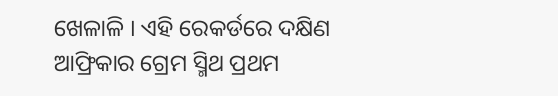ଖେଳାଳି । ଏହି ରେକର୍ଡରେ ଦକ୍ଷିଣ ଆଫ୍ରିକାର ଗ୍ରେମ ସ୍ମିଥ ପ୍ରଥମ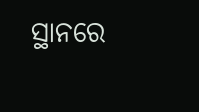ସ୍ଥାନରେ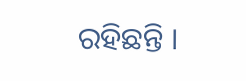ରହିଛନ୍ତି ।